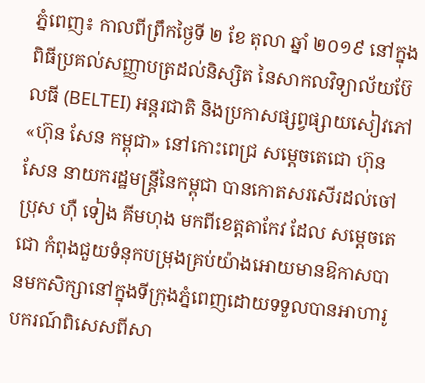ភ្នំពេញ៖ កាលពីព្រឹកថ្ងៃទី ២ ខែ តុលា ឆ្នាំ ២០១៩ នៅក្នុងពិធីប្រគល់សញ្ញាបត្រដល់និស្សិត នៃសាកលវិទ្យាល័យប៊ែលធី (BELTEI) អន្តរជាតិ និងប្រកាសផ្សព្វផ្សាយសៀវភៅ «ហ៊ុន សែន កម្ពុជា» នៅកោះពេជ្រ សម្តេចតេជោ ហ៊ុន សែន នាយករដ្ឋមន្រ្តីនៃកម្ពុជា បានកោតសរសើរដល់ចៅប្រុស ហ៊ឺ ទៀង គីមហុង មកពីខេត្តតាកែវ ដែល សម្តេចតេជោ កំពុងជួយទំនុកបម្រុងគ្រប់យ៉ាងអោយមានឱកាសបានមកសិក្សានៅក្នុងទីក្រុងភ្នំពេញដោយទទួលបានអាហារូបករណ៍ពិសេសពីសា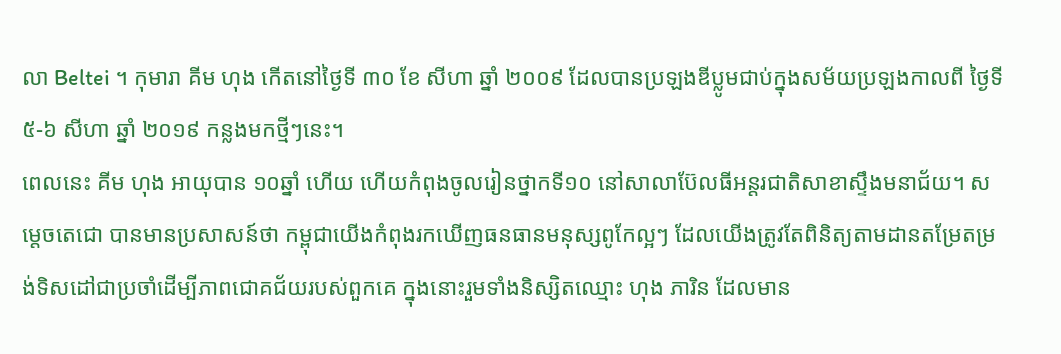លា Beltei ។ កុមារា គីម ហុង កើតនៅថ្ងៃទី ៣០ ខែ សីហា ឆ្នាំ ២០០៩ ដែលបានប្រឡងឌីប្លូមជាប់ក្នុងសម័យប្រឡងកាលពី ថ្ងៃទី ៥-៦ សីហា ឆ្នាំ ២០១៩ កន្លងមកថ្មីៗនេះ។
ពេលនេះ គីម ហុង អាយុបាន ១០ឆ្នាំ ហើយ ហើយកំពុងចូលរៀនថ្នាកទី១០ នៅសាលាប៊ែលធីអន្តរជាតិសាខាស្ទឹងមនាជ័យ។ សម្តេចតេជោ បានមានប្រសាសន៍ថា កម្ពុជាយើងកំពុងរកឃើញធនធានមនុស្សពូកែល្អៗ ដែលយើងត្រូវតែពិនិត្យតាមដានតម្រែតម្រង់ទិសដៅជាប្រចាំដើម្បីភាពជោគជ័យរបស់ពួកគេ ក្នុងនោះរួមទាំងនិស្សិតឈ្មោះ ហុង ភារិន ដែលមាន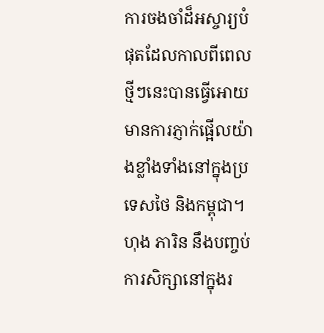ការចងចាំដ៏អស្ចារ្យបំផុតដែលកាលពីពេលថ្មីៗនេះបានធ្វើអោយមានការភ្ញាក់ផ្អើលយ៉ាងខ្លាំងទាំងនៅក្នុងប្រទេសថៃ និងកម្ពុជា។ ហុង ភារិន នឹងបញ្ចប់ការសិក្សានៅក្នុងរ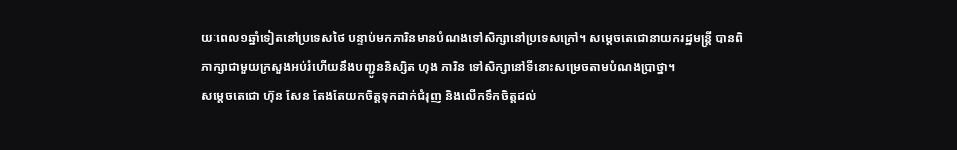យៈពេល១ឆ្នាំទៀតនៅប្រទេសថៃ បន្ទាប់មកភារិនមានបំណងទៅសិក្សានៅប្រទេសក្រៅ។ សម្តេចតេជោនាយករដ្ឋមន្រ្តី បានពិភាក្សាជាមួយក្រសួងអប់រំហើយនឹងបញ្ជូននិស្សិត ហុង ភារិន ទៅសិក្សានៅទីនោះសម្រេចតាមបំណងប្រាថ្នា។
សម្តេចតេជោ ហ៊ុន សែន តែងតែយកចិត្តទុកដាក់ជំរុញ និងលើកទឹកចិត្តដល់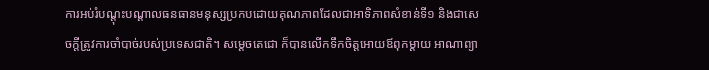ការអប់រំបណ្តុះបណ្តាលធនធានមនុស្សប្រកបដោយគុណភាពដែលជាអាទិភាពសំខាន់ទី១ និងជាសេចក្តីត្រូវការចាំបាច់របស់ប្រទេសជាតិ។ សម្តេចតេជោ ក៏បានលើកទឹកចិត្តអោយឪពុកម្តាយ អាណាព្យា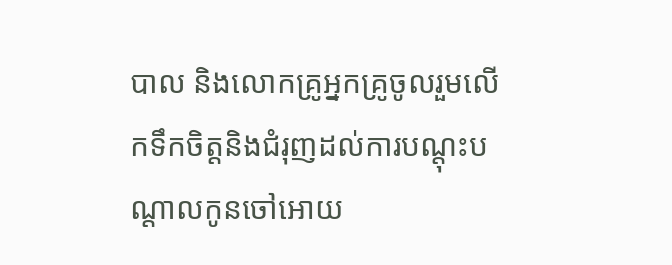បាល និងលោកគ្រូអ្នកគ្រូចូលរួមលើកទឹកចិត្តនិងជំរុញដល់ការបណ្តុះបណ្តាលកូនចៅអោយ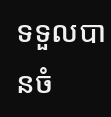ទទួលបានចំ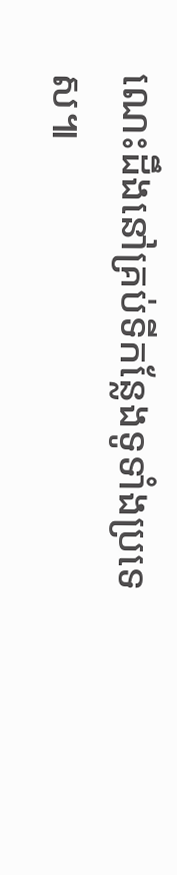ណេះដឹងនៅគ្រប់ទីកន្លែងទូទាំងប្រទេស៕